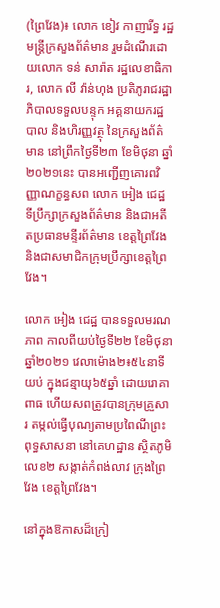(ព្រៃវែង)៖ លោក ខៀវ កាញារីទ្ធ រដ្ឋមន្រ្តីក្រសួងព័ត៌មាន រួមដំណើរដោយលោក ទន់ សារ៉ាត រដ្ឋលេខាធិការ, លោក លី វ៉ាន់ហុង ប្រតិភូរាជរដ្ឋាភិបាលទទួលបន្ទុក អគ្គនាយករដ្ឋបាល និងហិរញ្ញវត្ថុ នៃក្រសួងព័ត៌មាន នៅព្រឹកថ្ងៃទី២៣ ខែមិថុនា ឆ្នាំ២០២១នេះ បានអញ្ជើញគោរពវិញ្ញាណក្ខន្ធសព លោក អៀង ជេដ្ឋ ទីប្រឹក្សាក្រសួងព័ត៌មាន និងជាអតីតប្រធានមន្ទីរព័ត៌មាន ខេត្តព្រៃវែង និងជាសមាជិកក្រុមប្រឹក្សាខេត្តព្រៃវែង។

លោក អៀង ជេដ្ឋ បានទទួលមរណភាព កាលពីយប់ថ្ងៃទី២២ ខែមិថុនា ឆ្នាំ២០២១ វេលាម៉ោង២៖៥៤នាទីយប់ ក្នុងជន្មាយុ៦៥ឆ្នាំ ដោយរោគាពាធ ហើយសពត្រូវបានក្រុមគ្រួសារ តម្កល់ធ្វើបុណ្យតាមប្រពៃណីព្រះពុទ្ធសាសនា នៅគេហដ្ឋាន ស្ថិតភូមិលេខ២ សង្កាត់កំពង់លាវ ក្រុងព្រៃវែង ខេត្តព្រៃវែង។

នៅក្នុងឱកាសដ៏ក្រៀ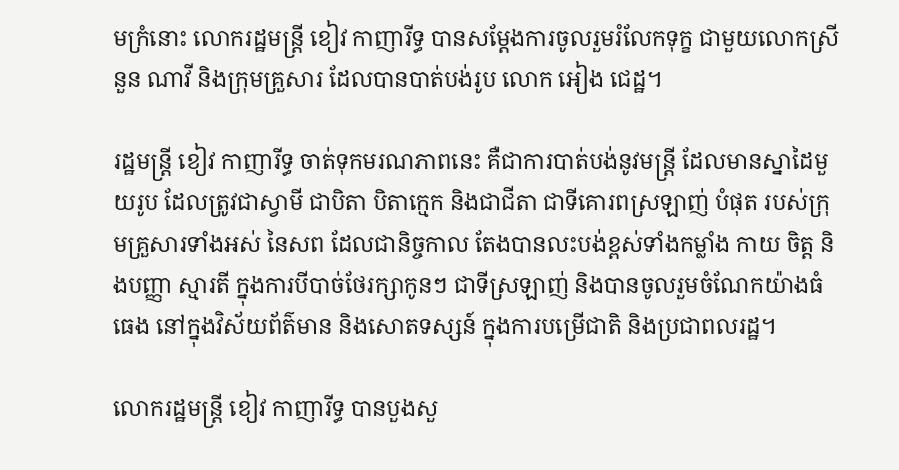មក្រំនោះ លោករដ្ឋមន្រ្តី ខៀវ កាញារីទ្ធ បានសម្តែងការចូលរួមរំលែកទុក្ខ ជាមួយលោកស្រី នួន ណាវី និងក្រុមគ្រួសារ ដែលបានបាត់បង់រូប លោក អៀង ជេដ្ឋ។

រដ្ឋមន្រ្តី ខៀវ កាញារីទ្ធ ចាត់ទុកមរណភាពនេះ គឺជាការបាត់បង់នូវមន្ត្រី ដែលមានស្នាដៃមួយរូប ដែលត្រូវជាស្វាមី ជាបិតា បិតាក្មេក និងជាជីតា ជាទីគោរពស្រឡាញ់ បំផុត របស់ក្រុមគ្រួសារទាំងអស់ នៃសព ដែលជានិច្ចកាល តែងបានលះបង់ខ្ពស់ទាំងកម្លាំង កាយ ចិត្ត និងបញ្ញា ស្មារតី ក្នុងការបីបាច់ថែរក្សាកូនៗ ជាទីស្រឡាញ់ និងបានចូលរួមចំណែកយ៉ាងធំធេង នៅក្នុងវិស័យព័ត៌មាន និងសោតទស្សន៍ ក្នុងការបម្រើជាតិ និងប្រជាពលរដ្ឋ។

លោករដ្ឋមន្ត្រី ខៀវ កាញារីទ្ធ បានបួងសួ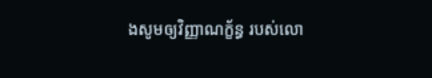ងសូមឲ្យវិញ្ញាណក្ខ័ន្ធ របស់លោ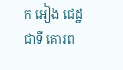ក អៀង ជេដ្ឋ ជាទី គោរព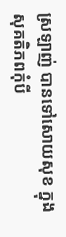ស្រឡាញ់ បានទៅសោយសុខ ក្នុងសុគតិភពកុំបី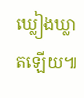ឃ្លៀងឃ្លាតឡើយ៕